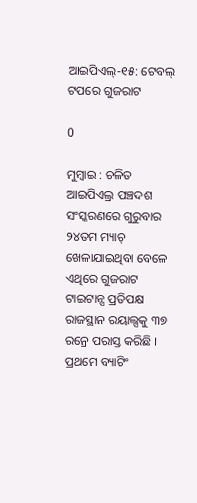ଆଇପିଏଲ୍-୧୫: ଟେବଲ୍ ଟପରେ ଗୁଜରାଟ

0

ମୁମ୍ବାଇ : ଚଳିତ ଆଇପିଏଲ୍ର ପଞ୍ଚଦଶ ସଂସ୍କରଣରେ ଗୁରୁବାର ୨୪ତମ ମ୍ୟାଚ୍ ଖେଳାଯାଇଥିବା ବେଳେ ଏଥିରେ ଗୁଜରାଟ ଟାଇଟାନ୍ସ ପ୍ରତିପକ୍ଷ ରାଜସ୍ଥାନ ରୟାଲ୍ସକୁ ୩୭ ରନ୍ରେ ପରାସ୍ତ କରିଛି । ପ୍ରଥମେ ବ୍ୟାଟିଂ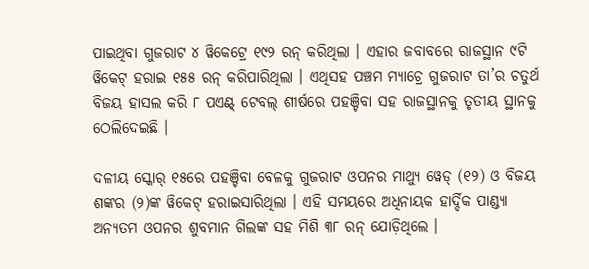ପାଇଥିବା ଗୁଜରାଟ ୪ ୱିକେଟ୍ରେ ୧୯୨ ରନ୍ କରିଥିଲା । ଏହାର ଜବାବରେ ରାଜସ୍ଥାନ ୯ଟି ୱିକେଟ୍ ହରାଇ ୧୫୫ ରନ୍ କରିପାରିଥିଲା । ଏଥିସହ ପଞ୍ଚମ ମ୍ୟାଚ୍ରେ ଗୁଜରାଟ ତା’ର ଚତୁର୍ଥ ବିଜୟ ହାସଲ କରି ୮ ପଏଣ୍ଟ୍ ଟେବଲ୍ ଶୀର୍ଷରେ ପହଞ୍ଚିବା ସହ ରାଜସ୍ଥାନକୁ ତୃତୀୟ ସ୍ଥାନକୁ ଠେଲିଦେଇଛି ।

ଦଳୀୟ ସ୍କୋର୍ ୧୫ରେ ପହଞ୍ଚିବା ବେଳକୁ ଗୁଜରାଟ ଓପନର ମାଥ୍ୟୁ ୱେଡ୍ (୧୨) ଓ ବିଜୟ ଶଙ୍କର (୨)ଙ୍କ ୱିକେଟ୍ ହରାଇସାରିଥିଲା । ଏହି ସମୟରେ ଅଧିନାୟକ ହାର୍ଦ୍ଦିକ ପାଣ୍ଡ୍ୟା ଅନ୍ୟତମ ଓପନର ଶୁବମାନ ଗିଲଙ୍କ ସହ ମିଶି ୩୮ ରନ୍ ଯୋଡ଼ିଥିଲେ ।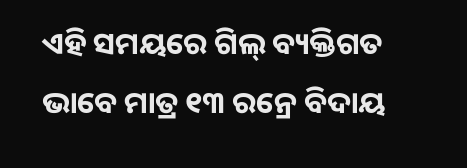ଏହି ସମୟରେ ଗିଲ୍ ବ୍ୟକ୍ତିଗତ ଭାବେ ମାତ୍ର ୧୩ ରନ୍ରେ ବିଦାୟ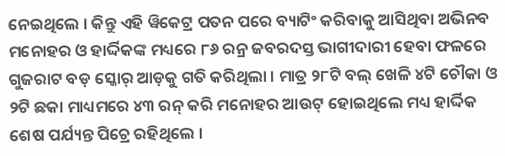ନେଇଥିଲେ । କିନ୍ତୁ ଏହି ୱିକେଟ୍ର ପତନ ପରେ ବ୍ୟାଟିଂ କରିବାକୁ ଆସିଥିବା ଅଭିନବ ମନୋହର ଓ ହାର୍ଦ୍ଦିକଙ୍କ ମଧ୍ୟରେ ୮୬ ରନ୍ର ଜବରଦସ୍ତ ଭାଗୀଦାରୀ ହେବା ଫଳରେ ଗୁଜରାଟ ବଡ଼ ସ୍କୋର୍ ଆଡ଼କୁ ଗତି କରିଥିଲା । ମାତ୍ର ୨୮ଟି ବଲ୍ ଖେଳି ୪ଟି ଚୌକା ଓ ୨ଟି ଛକା ମାଧ୍ୟମରେ ୪୩ ରନ୍ କରି ମନୋହର ଆଉଟ୍ ହୋଇଥିଲେ ମଧ୍ୟ ହାର୍ଦ୍ଦିକ ଶେଷ ପର୍ଯ୍ୟନ୍ତ ପିଚ୍ରେ ରହିଥିଲେ ।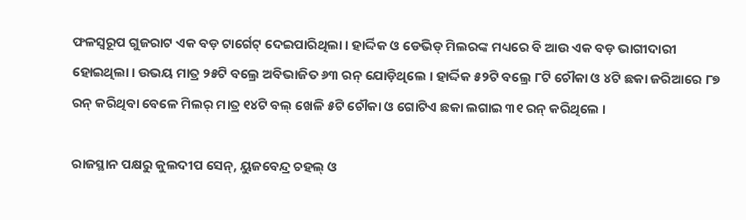ଫଳସ୍ୱରୂପ ଗୁଜରାଟ ଏକ ବଡ଼ ଟାର୍ଗେଟ୍ ଦେଇପାରିଥିଲା । ହାର୍ଦ୍ଦିକ ଓ ଡେଭିଡ୍ ମିଲରଙ୍କ ମଧ୍ୟରେ ବି ଆଉ ଏକ ବଡ଼ ଭାଗୀଦାରୀ ହୋଇଥିଲା । ଉଭୟ ମାତ୍ର ୨୫ଟି ବଲ୍ରେ ଅବିଭାଜିତ ୬୩ ରନ୍ ଯୋଡ଼ିଥିଲେ । ହାର୍ଦ୍ଦିକ ୫୨ଟି ବଲ୍ରେ ୮ଟି ଚୌକା ଓ ୪ଟି ଛକା ଜରିଆରେ ୮୭ ରନ୍ କରିଥିବା ବେଳେ ମିଲର୍ ମାତ୍ର ୧୪ଟି ବଲ୍ ଖେଳି ୫ଟି ଚୌକା ଓ ଗୋଟିଏ ଛକା ଲଗାଇ ୩୧ ରନ୍ କରିଥିଲେ ।

ରାଜସ୍ଥାନ ପକ୍ଷରୁ କୁଲଦୀପ ସେନ୍, ୟୁଜବେନ୍ଦ୍ର ଚହଲ୍ ଓ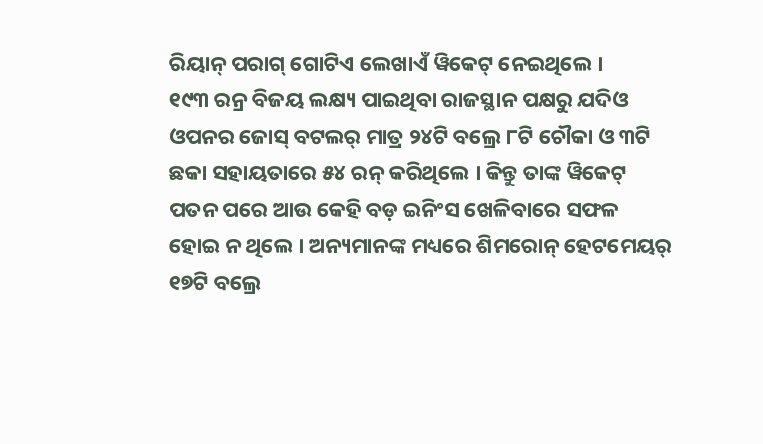ରିୟାନ୍ ପରାଗ୍ ଗୋଟିଏ ଲେଖାଏଁ ୱିକେଟ୍ ନେଇଥିଲେ ।
୧୯୩ ରନ୍ର ବିଜୟ ଲକ୍ଷ୍ୟ ପାଇଥିବା ରାଜସ୍ଥାନ ପକ୍ଷରୁ ଯଦିଓ ଓପନର ଜୋସ୍ ବଟଲର୍ ମାତ୍ର ୨୪ଟି ବଲ୍ରେ ୮ଟି ଚୌକା ଓ ୩ଟି ଛକା ସହାୟତାରେ ୫୪ ରନ୍ କରିଥିଲେ । କିନ୍ତୁ ତାଙ୍କ ୱିକେଟ୍ ପତନ ପରେ ଆଉ କେହି ବଡ଼ ଇନିଂସ ଖେଳିବାରେ ସଫଳ ହୋଇ ନ ଥିଲେ । ଅନ୍ୟମାନଙ୍କ ମଧ୍ୟରେ ଶିମରୋନ୍ ହେଟମେୟର୍ ୧୭ଟି ବଲ୍ରେ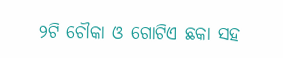୨ଟି ଚୌକା ଓ ଗୋଟିଏ ଛକା ସହ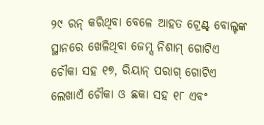୨୯ ରନ୍ କରିଥିବା ବେଳେ ଆହତ ଟ୍ରେଣ୍ଟ୍ ବୋଲ୍ଟଙ୍କ ସ୍ଥାନରେ ଖେଳିଥିବା ଜେମ୍ସ ନିଶାମ୍ ଗୋଟିଏ ଚୌକା ସହ ୧୭, ରିୟାନ୍ ପରାଗ୍ ଗୋଟିଏ ଲେଖାଏଁ ଚୌକା ଓ ଛକା ସହ ୧୮ ଏବଂ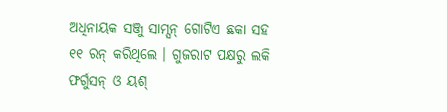ଅଧିନାୟକ ସଞ୍ଜୁ ସାମ୍ସନ୍ ଗୋଟିଏ ଛକା ସହ ୧୧ ରନ୍ କରିଥିଲେ । ଗୁଜରାଟ ପକ୍ଷରୁ ଲକି ଫର୍ଗୁସନ୍ ଓ ୟଶ୍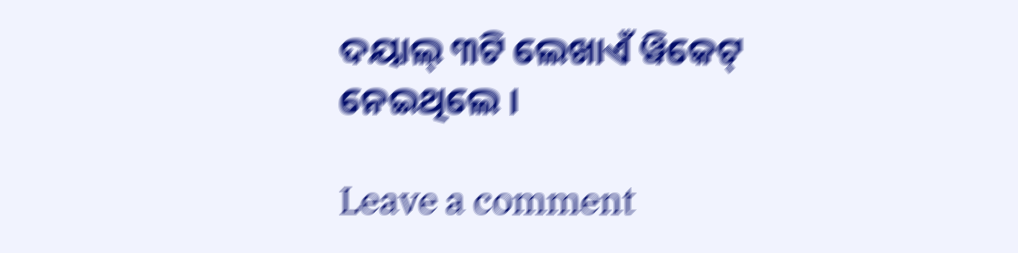ଦୟାଲ୍ ୩ଟି ଲେଖାଏଁ ୱିକେଟ୍ ନେଇଥିଲେ ।

Leave a comment